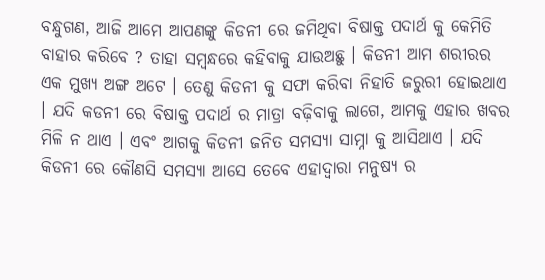ବନ୍ଧୁଗଣ, ଆଜି ଆମେ ଆପଣଙ୍କୁ କିଡନୀ ରେ ଜମିଥିବା ବିଷାକ୍ତ ପଦାର୍ଥ କୁ କେମିତି ବାହାର କରିବେ ? ତାହା ସମ୍ବନ୍ଧରେ କହିବାକୁ ଯାଉଅଛୁ । କିଡନୀ ଆମ ଶରୀରର ଏକ ମୁଖ୍ୟ ଅଙ୍ଗ ଅଟେ । ତେଣୁ କିଡନୀ କୁ ସଫା କରିବା ନିହାତି ଜରୁରୀ ହୋଇଥାଏ । ଯଦି କଡନୀ ରେ ବିଷାକ୍ତ ପଦାର୍ଥ ର ମାତ୍ରା ବଢ଼ିବାକୁ ଲାଗେ, ଆମକୁ ଏହାର ଖବର ମିଳି ନ ଥାଏ । ଏବଂ ଆଗକୁ କିଡନୀ ଜନିତ ସମସ୍ୟା ସାମ୍ନା କୁ ଆସିଥାଏ । ଯଦି କିଡନୀ ରେ କୌଣସି ସମସ୍ୟା ଆସେ ତେବେ ଏହାଦ୍ଵାରା ମନୁଷ୍ୟ ର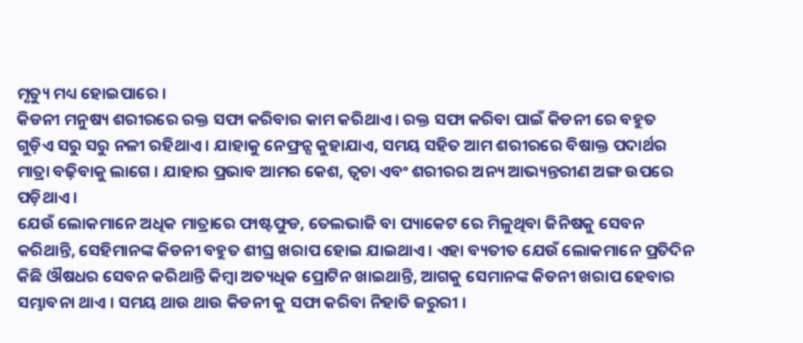ମୃତ୍ୟୁ ମଧ୍ୟ ହୋଇପାରେ ।
କିଡନୀ ମନୁଷ୍ୟ ଶରୀରରେ ରକ୍ତ ସଫା କରିବାର କାମ କରିଥାଏ । ରକ୍ତ ସଫା କରିବା ପାଇଁ କିଡନୀ ରେ ବହୁତ ଗୁଡ଼ିଏ ସରୁ ସରୁ ନଳୀ ରହିଥାଏ । ଯାହାକୁ ନେଫ୍ରନ୍ସ କୁହାଯାଏ, ସମୟ ସହିତ ଆମ ଶରୀରରେ ବିଷାକ୍ତ ପଦାର୍ଥର ମାତ୍ରା ବଢ଼ିବାକୁ ଲାଗେ । ଯାହାର ପ୍ରଭାବ ଆମର କେଶ, ତ୍ୱଚା ଏବଂ ଶରୀରର ଅନ୍ୟ ଆଭ୍ୟନ୍ତରୀଣ ଅଙ୍ଗ ଉପରେ ପଡ଼ିଥାଏ ।
ଯେଉଁ ଲୋକମାନେ ଅଧିକ ମାତ୍ରାରେ ଫାଷ୍ଟଫୁଡ, ତେଲଭାଜି ବା ପ୍ୟାକେଟ ରେ ମିଳୁଥିବା ଜିନିଷକୁ ସେବନ କରିଥାନ୍ତି, ସେହିମାନଙ୍କ କିଡନୀ ବହୁତ ଶୀଘ୍ର ଖରାପ ହୋଇ ଯାଇଥାଏ । ଏହା ବ୍ୟତୀତ ଯେଉଁ ଲୋକମାନେ ପ୍ରତିଦିନ କିଛି ଔଷଧର ସେବନ କରିଥାନ୍ତି କିମ୍ବା ଅତ୍ୟଧିକ ପ୍ରୋଟିନ ଖାଇଥାନ୍ତି, ଆଗକୁ ସେମାନଙ୍କ କିଡନୀ ଖରାପ ହେବାର ସମ୍ଭାବନା ଥାଏ । ସମୟ ଥାଉ ଥାଉ କିଡନୀ କୁ ସଫା କରିବା ନିହାତି ଜରୁରୀ ।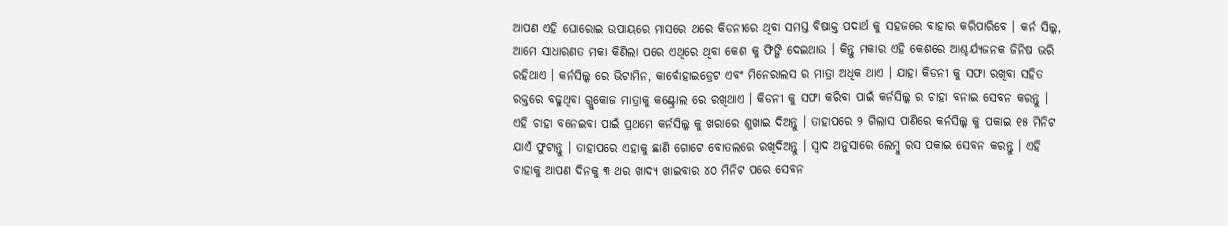ଆପଣ ଏହି ଘୋରୋଇ ଉପାୟରେ ମାସରେ ଥରେ କିଡନୀରେ ଥିବା ସମସ୍ତ ବିଷାକ୍ତ ପଦାର୍ଥ କୁ ସହଜରେ ବାହାର କରିପାରିବେ । କର୍ନ ସିଲ୍କ, ଆମେ ସାଧାରଣତ ମକା କିଣିଲା ପରେ ଏଥିରେ ଥିବା କେଶ କୁ ଫିଙ୍ଗି ଦେଇଥାଉ । କିନ୍ତୁ ମକାର ଏହି କେଶରେ ଆଶ୍ଚର୍ଯ୍ୟଜନକ ଜିନିଷ ଭରି ରହିଥାଏ । କର୍ନସିଲ୍କ ରେ ଭିଟାମିନ, କାର୍ବୋହାଇଡ୍ରେଟ ଏବଂ ମିନେରାଲସ ର ମାତ୍ରା ଅଧିକ ଥାଏ । ଯାହା କିଡନୀ କୁ ସଫା ରଖିବା ସହିତ ରକ୍ତରେ ବଢୁଥିବା ଗ୍ଲୁକୋଜ ମାତ୍ରାକୁ କଣ୍ଟ୍ରୋଲ ରେ ରଖିଥାଏ । କିଡନୀ କୁ ସଫା କରିବା ପାଇଁ କର୍ନସିଲ୍କ ର ଚାହା ବନାଇ ସେବନ କରନ୍ତୁ ।
ଏହି ଚାହା ବନେଇବା ପାଇଁ ପ୍ରଥମେ କର୍ନସିଲ୍କ କୁ ଖରାରେ ଶୁଖାଇ ଦିଅନ୍ତୁ । ତାହାପରେ ୨ ଗିଲାସ ପାଣିରେ କର୍ନସିଲ୍କ କୁ ପକାଇ ୧୫ ମିନିଟ ଯାଏଁ ଫୁଟାନ୍ତୁ । ତାହାପରେ ଏହାକୁ ଛାଣି ଗୋଟେ ବୋତଲରେ ରଖିଦିଅନ୍ତୁ । ସ୍ଵାଦ ଅନୁସାରେ ଲେମ୍ବୁ ରସ ପକାଇ ସେବନ କରନ୍ତୁ । ଏହି ଚାହାକୁ ଆପଣ ଦିନକୁ ୩ ଥର ଖାଦ୍ୟ ଖାଇବାର ୪୦ ମିନିଟ ପରେ ସେବନ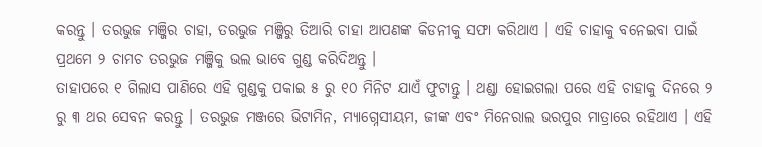କରନ୍ତୁ । ତରଭୁଜ ମଞ୍ଜିର ଚାହା, ତରଭୁଜ ମଞ୍ଜିରୁ ତିଆରି ଚାହା ଆପଣଙ୍କ କିଡନୀକୁ ସଫା କରିଥାଏ । ଏହି ଚାହାକୁ ବନେଇବା ପାଇଁ ପ୍ରଥମେ ୨ ଚାମଚ ତରଭୁଜ ମଞ୍ଜିକୁ ଭଲ ଭାବେ ଗୁଣ୍ଡ କରିଦିଅନ୍ତୁ ।
ତାହାପରେ ୧ ଗିଲାସ ପାଣିରେ ଏହି ଗୁଣ୍ଡକୁ ପକାଇ ୫ ରୁ ୧୦ ମିନିଟ ଯାଏଁ ଫୁଟାନ୍ତୁ । ଥଣ୍ଡା ହୋଇଗଲା ପରେ ଏହି ଚାହାକୁ ଦିନରେ ୨ ରୁ ୩ ଥର ସେବନ କରନ୍ତୁ । ତରଭୁଜ ମଞ୍ଜରେ ଭିଟାମିନ, ମ୍ୟାଗ୍ନେସୀୟମ, ଜୀଙ୍କ ଏବଂ ମିନେରାଲ ଭରପୁର ମାତ୍ରାରେ ରହିଥାଏ । ଏହି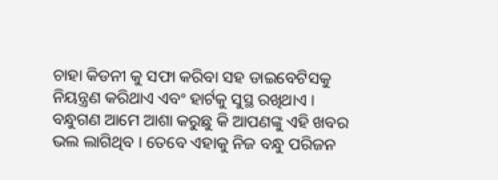ଚାହା କିଡନୀ କୁ ସଫା କରିବା ସହ ଡାଇବେଟିସକୁ ନିୟନ୍ତ୍ରଣ କରିଥାଏ ଏବଂ ହାର୍ଟକୁ ସୁସ୍ଥ ରଖିଥାଏ । ବନ୍ଧୁଗଣ ଆମେ ଆଶା କରୁଛୁ କି ଆପଣଙ୍କୁ ଏହି ଖବର ଭଲ ଲାଗିଥିବ । ତେବେ ଏହାକୁ ନିଜ ବନ୍ଧୁ ପରିଜନ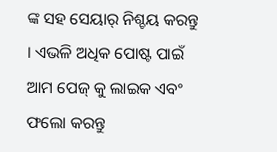ଙ୍କ ସହ ସେୟାର୍ ନିଶ୍ଚୟ କରନ୍ତୁ । ଏଭଳି ଅଧିକ ପୋଷ୍ଟ ପାଇଁ ଆମ ପେଜ୍ କୁ ଲାଇକ ଏବଂ ଫଲୋ କରନ୍ତୁ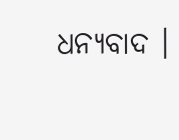ଧନ୍ୟବାଦ ।